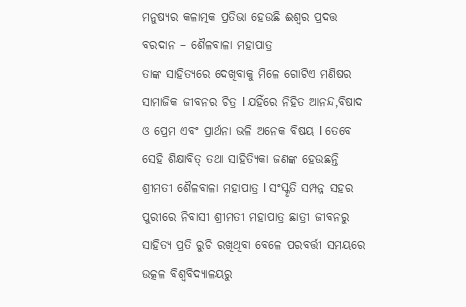ମନୁଷ୍ୟର କଳାତ୍ମକ ପ୍ରତିଭା ହେଉଛି ଈଶ୍ୱର ପ୍ରଦତ୍ତ ବରଦାନ – ଶୈଳବାଳା ମହାପାତ୍ର
ତାଙ୍କ ସାହିତ୍ୟରେ ଦେଖିବାକୁ ମିଳେ ଗୋଟିଏ ମଣିଷର ସାମାଜିକ ଜୀବନର ଚିତ୍ର l ଯହିଁରେ ନିହିତ ଆନନ୍ଦ,ବିଷାଦ ଓ ପ୍ରେମ ଏବଂ ପ୍ରାର୍ଥନା ଭଳି ଅନେକ ବିଷୟ l ତେବେ ସେହି ଶିକ୍ଷାବିତ୍ ତଥା ସାହିତ୍ୟିକା ଜଣଙ୍କ ହେଉଛନ୍ତି ଶ୍ରୀମତୀ ଶୈଳବାଳା ମହାପାତ୍ର l ସଂସ୍କୃତି ସମ୍ପନ୍ନ ସହର ପୁରୀରେ ନିବାସୀ ଶ୍ରୀମତୀ ମହାପାତ୍ର ଛାତ୍ରୀ ଜୀବନରୁ ସାହିତ୍ୟ ପ୍ରତି ରୁଚି ରଖିଥିବା ବେଳେ ପରବର୍ତ୍ତୀ ସମୟରେ ଉତ୍କଳ ବିଶ୍ୱବିଦ୍ୟାଳୟରୁ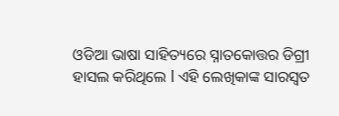ଓଡିଆ ଭାଷା ସାହିତ୍ୟରେ ସ୍ନାତକୋତ୍ତର ଡିଗ୍ରୀ ହାସଲ କରିଥିଲେ l ଏହି ଲେଖିକାଙ୍କ ସାରସ୍ୱତ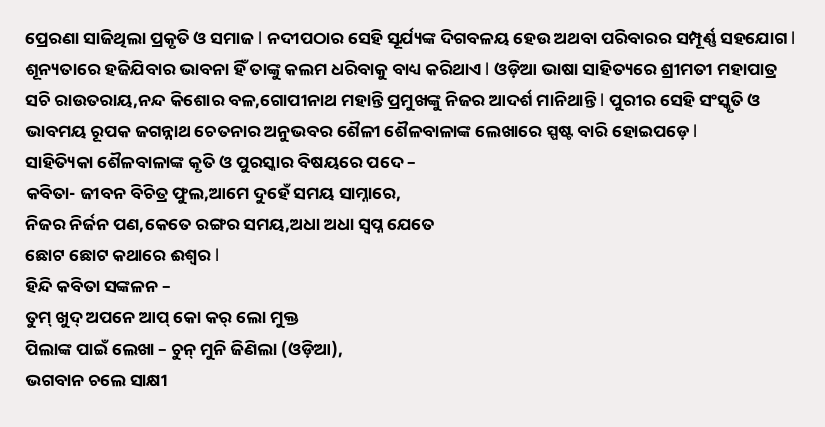ପ୍ରେରଣା ସାଜିଥିଲା ପ୍ରକୃତି ଓ ସମାଜ l ନଦୀପଠାର ସେହି ସୂର୍ଯ୍ୟଙ୍କ ଦିଗବଳୟ ହେଉ ଅଥବା ପରିବାରର ସମ୍ପୂର୍ଣ୍ଣ ସହଯୋଗ l ଶୂନ୍ୟତାରେ ହଜିଯିବାର ଭାବନା ହିଁ ତାଙ୍କୁ କଲମ ଧରିବାକୁ ବାଧ୍ୟ କରିଥାଏ l ଓଡ଼ିଆ ଭାଷା ସାହିତ୍ୟରେ ଶ୍ରୀମତୀ ମହାପାତ୍ର ସଚି ରାଉତରାୟ,ନନ୍ଦ କିଶୋର ବଳ,ଗୋପୀନାଥ ମହାନ୍ତି ପ୍ରମୁଖଙ୍କୁ ନିଜର ଆଦର୍ଶ ମାନିଥାନ୍ତି l ପୁରୀର ସେହି ସଂସ୍କୃତି ଓ ଭାବମୟ ରୂପକ ଜଗନ୍ନାଥ ଚେତନାର ଅନୁଭବର ଶୈଳୀ ଶୈଳବାଳାଙ୍କ ଲେଖାରେ ସ୍ପଷ୍ଟ ବାରି ହୋଇପଡ଼େ l
ସାହିତ୍ୟିକା ଶୈଳବାଳାଙ୍କ କୃତି ଓ ପୁରସ୍କାର ବିଷୟରେ ପଦେ –
କବିତା- ଜୀବନ ବିଚିତ୍ର ଫୁଲ,ଆମେ ଦୁହେଁ ସମୟ ସାମ୍ନାରେ,
ନିଜର ନିର୍ଜନ ପଣ,କେତେ ରଙ୍ଗର ସମୟ,ଅଧା ଅଧା ସ୍ଵପ୍ନ ଯେତେ
ଛୋଟ ଛୋଟ କଥାରେ ଈଶ୍ୱର l
ହିନ୍ଦି କବିତା ସଙ୍କଳନ –
ତୁମ୍ ଖୁଦ୍ ଅପନେ ଆପ୍ କୋ କର୍ ଲୋ ମୁକ୍ତ
ପିଲାଙ୍କ ପାଇଁ ଲେଖା – ଚୁନ୍ ମୁନି ଜିଣିଲା (ଓଡ଼ିଆ),
ଭଗବାନ ଚଲେ ସାକ୍ଷୀ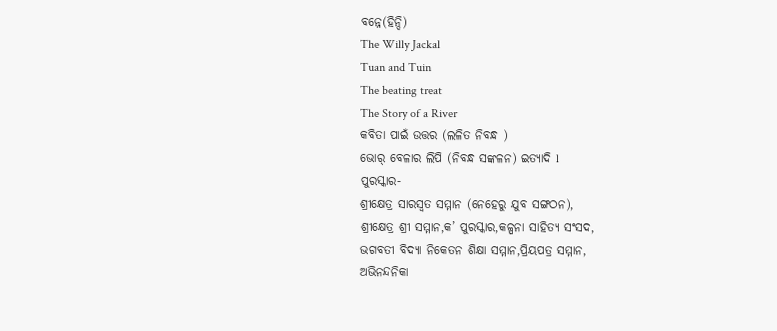ବନ୍ନେ(ହିନ୍ଦି)
The Willy Jackal
Tuan and Tuin
The beating treat
The Story of a River
କବିତା ପାଇଁ ଉତ୍ତର (ଲଳିତ ନିବନ୍ଧ )
ଭୋର୍ ବେଳାର ଲିପି (ନିବନ୍ଧ ସଙ୍କଳନ) ଇତ୍ୟାଦି l
ପୁରସ୍କାର-
ଶ୍ରୀକ୍ଷେତ୍ର ସାରସ୍ୱତ ସମ୍ମାନ (ନେହେରୁ ଯୁବ ସଙ୍ଗଠନ),
ଶ୍ରୀକ୍ଷେତ୍ର ଶ୍ରୀ ସମ୍ମାନ,କ’ ପୁରସ୍କାର,କଳ୍ପନା ସାହିତ୍ୟ ସଂସଦ,
ଭଗବତୀ ବିଦ୍ୟା ନିକେତନ ଶିକ୍ଷା ସମ୍ମାନ,ପ୍ରିୟପତ୍ର ସମ୍ମାନ,
ଅଭିନନ୍ଦନିକା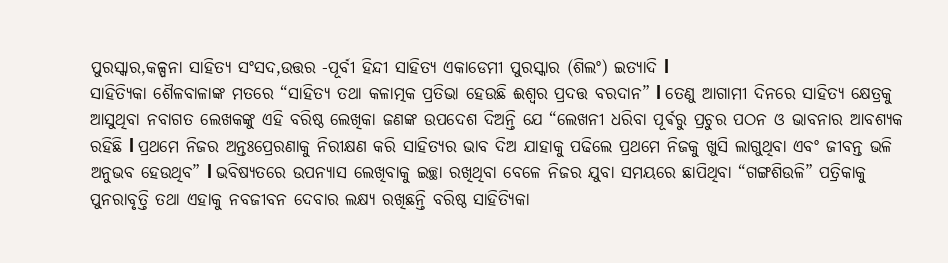ପୁରସ୍କାର,କଳ୍ପନା ସାହିତ୍ୟ ସଂସଦ,ଉତ୍ତର -ପୂର୍ବୀ ହିନ୍ଦୀ ସାହିତ୍ୟ ଏକାଡେମୀ ପୁରସ୍କାର (ଶିଲଂ) ଇତ୍ୟାଦି l
ସାହିତ୍ୟିକା ଶୈଳବାଳାଙ୍କ ମତରେ “ସାହିତ୍ୟ ତଥା କଳାତ୍ମକ ପ୍ରତିଭା ହେଉଛି ଈଶ୍ୱର ପ୍ରଦତ୍ତ ବରଦାନ” l ତେଣୁ ଆଗାମୀ ଦିନରେ ସାହିତ୍ୟ କ୍ଷେତ୍ରକୁ ଆସୁଥିବା ନବାଗତ ଲେଖକଙ୍କୁ ଏହି ବରିଷ୍ଠ ଲେଖିକା ଜଣଙ୍କ ଉପଦେଶ ଦିଅନ୍ତି ଯେ “ଲେଖନୀ ଧରିବା ପୂର୍ଵରୁ ପ୍ରଚୁର ପଠନ ଓ ଭାବନାର ଆବଶ୍ୟକ ରହିଛି l ପ୍ରଥମେ ନିଜର ଅନ୍ତଃପ୍ରେରଣାକୁ ନିରୀକ୍ଷଣ କରି ସାହିତ୍ୟର ଭାବ ଦିଅ ଯାହାକୁ ପଢିଲେ ପ୍ରଥମେ ନିଜକୁ ଖୁସି ଲାଗୁଥିବା ଏବଂ ଜୀବନ୍ତ ଭଳି ଅନୁଭବ ହେଉଥିବ” l ଭବିଷ୍ୟତରେ ଉପନ୍ୟାସ ଲେଖିବାକୁ ଇଚ୍ଛା ରଖିଥିବା ବେଳେ ନିଜର ଯୁବା ସମୟରେ ଛାପିଥିବା “ଗଙ୍ଗଶିଉଳି” ପତ୍ରିକାକୁ ପୁନରାବୃତ୍ତି ତଥା ଏହାକୁ ନବଜୀବନ ଦେବାର ଲକ୍ଷ୍ୟ ରଖିଛନ୍ତି ବରିଷ୍ଠ ସାହିତ୍ୟିକା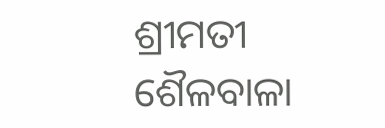ଶ୍ରୀମତୀ ଶୈଳବାଳା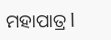ମହାପାତ୍ର l